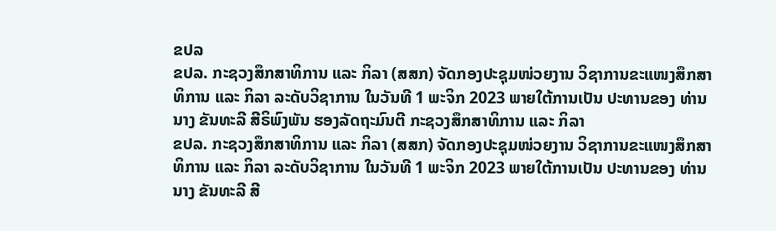ຂປລ
ຂປລ. ກະຊວງສຶກສາທິການ ແລະ ກິລາ (ສສກ) ຈັດກອງປະຊຸມໜ່ວຍງານ ວິຊາການຂະແໜງສຶກສາທິການ ແລະ ກິລາ ລະດັບວິຊາການ ໃນວັນທີ 1 ພະຈິກ 2023 ພາຍໃຕ້ການເປັນ ປະທານຂອງ ທ່ານ ນາງ ຂັນທະລີ ສີຣິພົງພັນ ຮອງລັດຖະມົນຕີ ກະຊວງສຶກສາທິການ ແລະ ກິລາ
ຂປລ. ກະຊວງສຶກສາທິການ ແລະ ກິລາ (ສສກ) ຈັດກອງປະຊຸມໜ່ວຍງານ ວິຊາການຂະແໜງສຶກສາທິການ ແລະ ກິລາ ລະດັບວິຊາການ ໃນວັນທີ 1 ພະຈິກ 2023 ພາຍໃຕ້ການເປັນ ປະທານຂອງ ທ່ານ ນາງ ຂັນທະລີ ສີ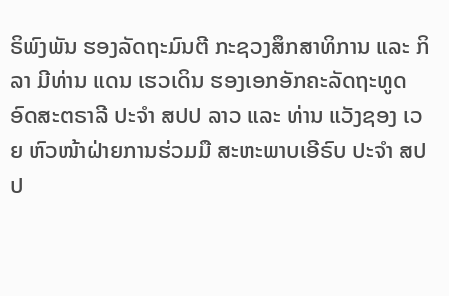ຣິພົງພັນ ຮອງລັດຖະມົນຕີ ກະຊວງສຶກສາທິການ ແລະ ກິລາ ມີທ່ານ ແດນ ເຮວເດິນ ຮອງເອກອັກຄະລັດຖະທູດ ອົດສະຕຣາລີ ປະຈຳ ສປປ ລາວ ແລະ ທ່ານ ແວັງຊອງ ເວຍ ຫົວໜ້າຝ່າຍການຮ່ວມມື ສະຫະພາບເອີຣົບ ປະຈໍາ ສປປ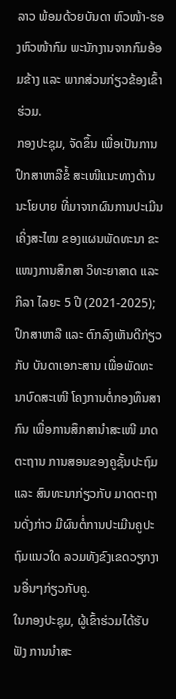ລາວ ພ້ອມດ້ວຍບັນດາ ຫົວໜ້າ-ຮອງຫົວໜ້າກົມ ພະນັກງານຈາກກົມອ້ອມຂ້າງ ແລະ ພາກສ່ວນກ່ຽວຂ້ອງເຂົ້າຮ່ວມ.
ກອງປະຊຸມ, ຈັດຂຶ້ນ ເພື່ອເປັນການປຶກສາຫາລືຂໍ້ ສະເໜີແນະທາງດ້ານນະໂຍບາຍ ທີ່ມາຈາກຜົນການປະເມີນເຄິ່ງສະໄໝ ຂອງແຜນພັດທະນາ ຂະແໜງການສຶກສາ ວິທະຍາສາດ ແລະ ກິລາ ໄລຍະ 5 ປີ (2021-2025); ປຶກສາຫາລື ແລະ ຕົກລົງເຫັນດີກ່ຽວກັບ ບັນດາເອກະສານ ເພື່ອພັດທະນາບົດສະເໜີ ໂຄງການຕໍ່ກອງທຶນສາກົນ ເພື່ອການສຶກສານໍາສະເໜີ ມາດຕະຖານ ການສອນຂອງຄູຊັ້ນປະຖົມ ແລະ ສົນທະນາກ່ຽວກັບ ມາດຕະຖານດັ່ງກ່າວ ມີຜົນຕໍ່ການປະເມີນຄູປະຖົມແນວໃດ ລວມທັງຂົງເຂດວຽກງານອື່ນໆກ່ຽວກັບຄູ.
ໃນກອງປະຊຸມ, ຜູ້ເຂົ້າຮ່ວມໄດ້ຮັບຟັງ ການນໍາສະ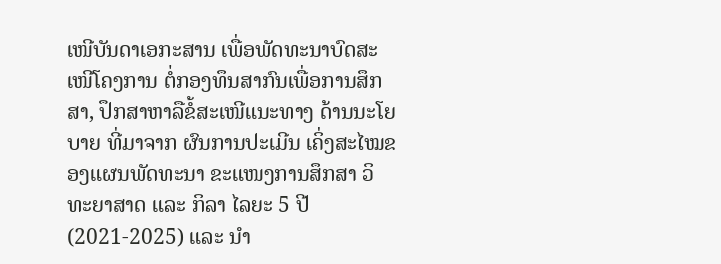ເໜີບັນດາເອກະສານ ເພື່ອພັດທະນາບົດສະເໜີໂຄງການ ຕໍ່ກອງທຶນສາກົນເພື່ອການສຶກສາ, ປຶກສາຫາລືຂໍ້ສະເໜີແນະທາງ ດ້ານນະໂຍບາຍ ທີ່ມາຈາກ ຜົນການປະເມີນ ເຄິ່ງສະໄໝຂອງແຜນພັດທະນາ ຂະແໜງການສຶກສາ ວິທະຍາສາດ ແລະ ກິລາ ໄລຍະ 5 ປີ (2021-2025) ແລະ ນໍາ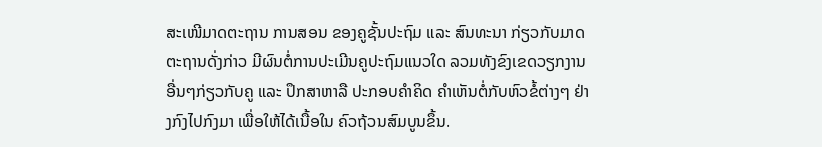ສະເໜີມາດຕະຖານ ການສອນ ຂອງຄູຊັ້ນປະຖົມ ແລະ ສົນທະນາ ກ່ຽວກັບມາດຕະຖານດັ່ງກ່າວ ມີຜົນຕໍ່ການປະເມີນຄູປະຖົມແນວໃດ ລວມທັງຂົງເຂດວຽກງານອື່ນໆກ່ຽວກັບຄູ ແລະ ປຶກສາຫາລື ປະກອບຄຳຄິດ ຄຳເຫັນຕໍ່ກັບຫົວຂໍ້ຕ່າງໆ ຢ່າງກົງໄປກົງມາ ເພື່ອໃຫ້ໄດ້ເນື້ອໃນ ຄົວຖ້ວນສົມບູນຂຶ້ນ.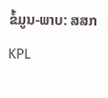ຂໍ້ມູນ-ພາບ: ສສກ
KPL